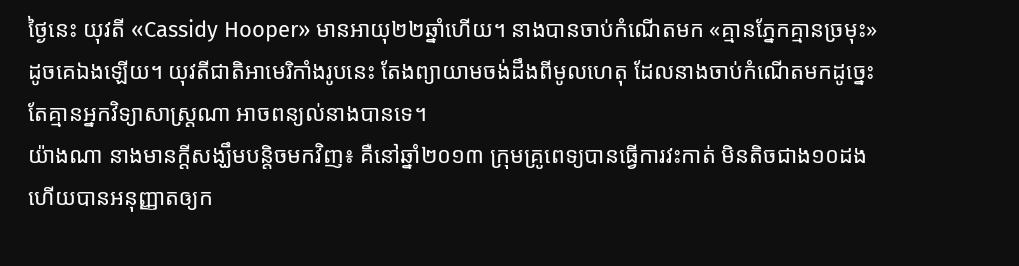ថ្ងៃនេះ យុវតី «Cassidy Hooper» មានអាយុ២២ឆ្នាំហើយ។ នាងបានចាប់កំណើតមក «គ្មានភ្នែកគ្មានច្រមុះ» ដូចគេឯងឡើយ។ យុវតីជាតិអាមេរិកាំងរូបនេះ តែងព្យាយាមចង់ដឹងពីមូលហេតុ ដែលនាងចាប់កំណើតមកដូច្នេះ តែគ្មានអ្នកវិទ្យាសាស្ត្រណា អាចពន្យល់នាងបានទេ។
យ៉ាងណា នាងមានក្ដីសង្ឃឹមបន្តិចមកវិញ៖ គឺនៅឆ្នាំ២០១៣ ក្រុមគ្រូពេទ្យបានធ្វើការវះកាត់ មិនតិចជាង១០ដង ហើយបានអនុញ្ញាតឲ្យក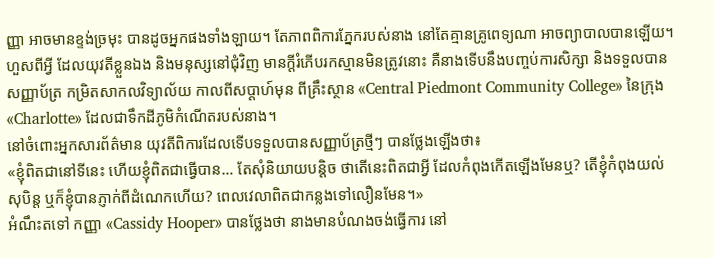ញ្ញា អាចមានខ្ទង់ច្រមុះ បានដូចអ្នកផងទាំងឡាយ។ តែភាពពិការភ្នែករបស់នាង នៅតែគ្មានគ្រូពេទ្យណា អាចព្យាបាលបានឡើយ។
ហួសពីអ្វី ដែលយុវតីខ្លួនឯង និងមនុស្សនៅជុំវិញ មានក្ដីរំភើបរកស្មានមិនត្រូវនោះ គឺនាងទើបនឹងបញ្ចប់ការសិក្សា និងទទួលបានសញ្ញាប័ត្រ កម្រិតសាកលវិទ្យាល័យ កាលពីសប្ដាហ៍មុន ពីគ្រឹះស្ថាន «Central Piedmont Community College» នៃក្រុង «Charlotte» ដែលជាទឹកដីភូមិកំណើតរបស់នាង។
នៅចំពោះអ្នកសារព័ត៌មាន យុវតីពិការដែលទើបទទួលបានសញ្ញាប័ត្រថ្មីៗ បានថ្លែងឡើងថា៖
«ខ្ញុំពិតជានៅទីនេះ ហើយខ្ញុំពិតជាធ្វើបាន… តែសុំនិយាយបន្តិច ថាតើនេះពិតជាអ្វី ដែលកំពុងកើតឡើងមែនឬ? តើខ្ញុំកំពុងយល់សុបិន្ដ ឬក៏ខ្ញុំបានភ្ញាក់ពីដំណេកហើយ? ពេលវេលាពិតជាកន្លងទៅលឿនមែន។»
អំណឹះតទៅ កញ្ញា «Cassidy Hooper» បានថ្លែងថា នាងមានបំណងចង់ធ្វើការ នៅ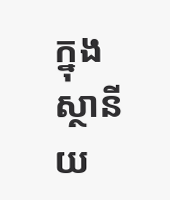ក្នុងស្ថានីយ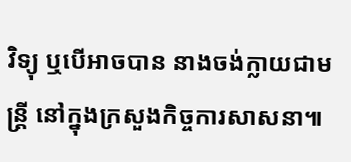វិទ្យុ ឬបើអាចបាន នាងចង់ក្លាយជាមន្ត្រី នៅក្នុងក្រសួងកិច្ចការសាសនា៕